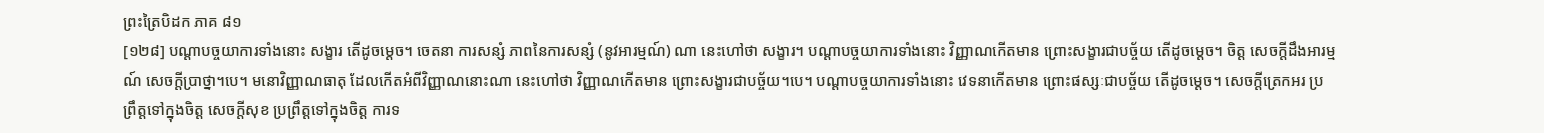ព្រះត្រៃបិដក ភាគ ៨១
[១២៨] បណ្តាបច្ចយាការទាំងនោះ សង្ខារ តើដូចម្តេច។ ចេតនា ការសន្សំ ភាពនៃការសន្សំ (នូវអារម្មណ៍) ណា នេះហៅថា សង្ខារ។ បណ្តាបច្ចយាការទាំងនោះ វិញ្ញាណកើតមាន ព្រោះសង្ខារជាបច្ច័យ តើដូចម្តេច។ ចិត្ត សេចក្តីដឹងអារម្មណ៍ សេចក្តីប្រាថ្នា។បេ។ មនោវិញ្ញាណធាតុ ដែលកើតអំពីវិញ្ញាណនោះណា នេះហៅថា វិញ្ញាណកើតមាន ព្រោះសង្ខារជាបច្ច័យ។បេ។ បណ្តាបច្ចយាការទាំងនោះ វេទនាកើតមាន ព្រោះផស្សៈជាបច្ច័យ តើដូចម្តេច។ សេចក្តីត្រេកអរ ប្រព្រឹត្តទៅក្នុងចិត្ត សេចក្តីសុខ ប្រព្រឹត្តទៅក្នុងចិត្ត ការទ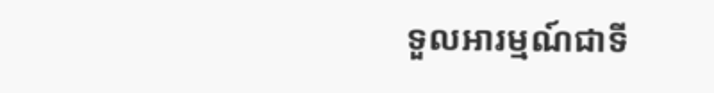ទួលអារម្មណ៍ជាទី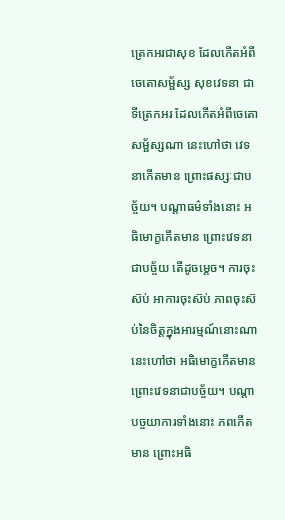ត្រេកអរជាសុខ ដែលកើតអំពីចេតោសម្ផ័ស្ស សុខវេទនា ជាទីត្រេកអរ ដែលកើតអំពីចេតោសម្ផ័ស្សណា នេះហៅថា វេទនាកើតមាន ព្រោះផស្សៈជាបច្ច័យ។ បណ្តាធម៌ទាំងនោះ អធិមោក្ខកើតមាន ព្រោះវេទនាជាបច្ច័យ តើដូចម្តេច។ ការចុះស៊ប់ អាការចុះស៊ប់ ភាពចុះស៊ប់នៃចិត្តក្នុងអារម្មណ៍នោះណា នេះហៅថា អធិមោក្ខកើតមាន ព្រោះវេទនាជាបច្ច័យ។ បណ្តាបច្ចយាការទាំងនោះ ភពកើតមាន ព្រោះអធិ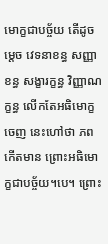មោក្ខជាបច្ច័យ តើដូចម្តេច វេទនាខន្ធ សញ្ញាខន្ធ សង្ខារក្ខន្ធ វិញ្ញាណក្ខន្ធ លើកតែអធិមោក្ខចេញ នេះហៅថា ភពកើតមាន ព្រោះអធិមោក្ខជាបច្ច័យ។បេ។ ព្រោះ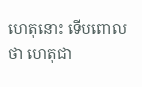ហេតុនោះ ទើបពោលថា ហេតុជា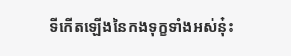ទីកើតឡើងនៃកងទុក្ខទាំងអស់នុ៎ះ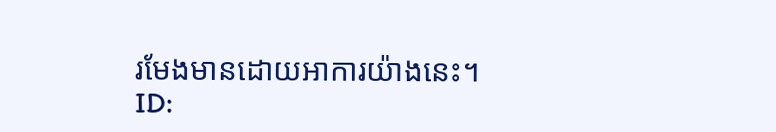រមែងមានដោយអាការយ៉ាងនេះ។
ID: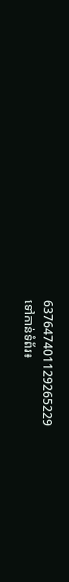637647401129265229
ទៅកាន់ទំព័រ៖